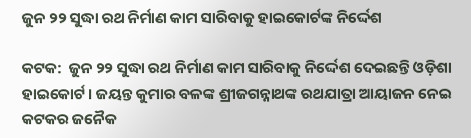ଜୁନ ୨୨ ସୁଦ୍ଧା ରଥ ନିର୍ମାଣ କାମ ସାରିବାକୁ ହାଇକୋର୍ଟଙ୍କ ନିର୍ଦ୍ଦେଶ

କଟକ:  ଜୁନ ୨୨ ସୁଦ୍ଧା ରଥ ନିର୍ମାଣ କାମ ସାରିବାକୁ ନିର୍ଦ୍ଦେଶ ଦେଇଛନ୍ତି ଓଡ଼ିଶା ହାଇକୋର୍ଟ । ଜୟନ୍ତ କୁମାର ବଳଙ୍କ ଶ୍ରୀଜଗନ୍ନାଥଙ୍କ ରଥଯାତ୍ରା ଆୟାଜନ ନେଇ କଟକର ଜନୈକ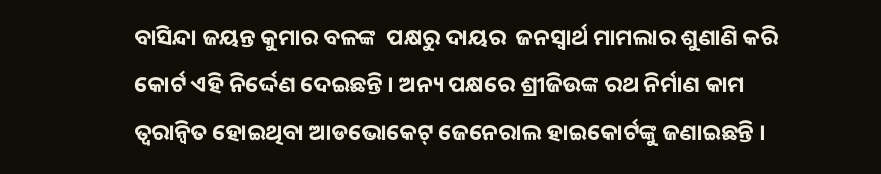ବାସିନ୍ଦା ଜୟନ୍ତ କୁମାର ବଳଙ୍କ  ପକ୍ଷରୁ ଦାୟର  ଜନସ୍ୱାର୍ଥ ମାମଲାର ଶୁଣାଣି କରି କୋର୍ଟ ଏହି ନିର୍ଦ୍ଦେଣ ଦେଇଛନ୍ତି । ଅନ୍ୟ ପକ୍ଷରେ ଶ୍ରୀଜିଉଙ୍କ ରଥ ନିର୍ମାଣ କାମ ତ୍ବରାନ୍ବିତ ହୋଇଥିବା ଆଡଭୋକେଟ୍ ଜେନେରାଲ ହାଇକୋର୍ଟଙ୍କୁ ଜଣାଇଛନ୍ତି ।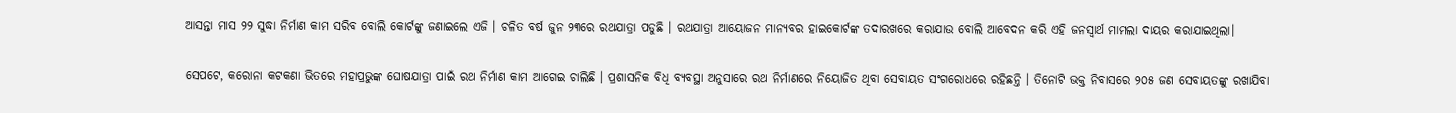ଆସନ୍ତା ମାସ ୨୨ ସୁଦ୍ଧା ନିର୍ମାଣ କାମ ସରିବ ବୋଲି କୋର୍ଟଙ୍କୁ ଜଣାଇଲେ ଏଜି । ଚଳିତ ବର୍ଷ ଜୁନ ୨୩ରେ ରଥଯାତ୍ରା ପଡୁଛି । ରଥଯାତ୍ରା ଆୟୋଜନ ମାନ୍ୟବର ହାଇକୋର୍ଟଙ୍କ ତଦାରଖରେ କରାଯାଉ ବୋଲି ଆବେଦନ କରି ଏହି ଜନସ୍ୱାର୍ଥ ମାମଲା ଦାୟର କରାଯାଇଥିଲା।

ସେପଟେ, କରୋନା କଟକଣା ଭିତରେ ମହାପ୍ରଭୁଙ୍କ ଘୋଷଯାତ୍ରା ପାଇଁ ରଥ ନିର୍ମାଣ କାମ ଆଗେଇ ଚାଲିଛି । ପ୍ରଶାସନିକ ବିଧି ବ୍ୟବସ୍ଥା ଅନୁସାରେ ରଥ ନିର୍ମାଣରେ ନିୟୋଜିତ ଥିବା ସେବାୟତ ସଂଗରୋଧରେ ରହିଛନ୍ତି । ତିନୋଟି ଭକ୍ତ ନିବାସରେ ୨୦୫ ଜଣ ସେବାୟତଙ୍କୁ ରଖାଯିବା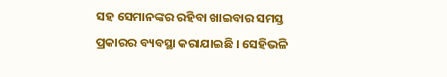ସହ ସେମାନଙ୍କର ରହିବା ଖାଇବାର ସମସ୍ତ ପ୍ରକାରର ବ୍ୟବସ୍ଥା କରାଯାଇଛି । ସେହିଭଳି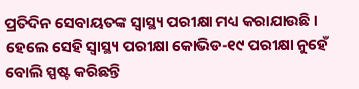ପ୍ରତିଦିନ ସେବାୟତଙ୍କ ସ୍ୱାସ୍ଥ୍ୟ ପରୀକ୍ଷା ମଧ୍ୟ କରାଯାଉଛି । ହେଲେ ସେହି ସ୍ୱାସ୍ଥ୍ୟ ପରୀକ୍ଷା କୋଭିଡ-୧୯ ପରୀକ୍ଷା ନୁହେଁ ବୋଲି ସ୍ପଷ୍ଟ କରିଛନ୍ତି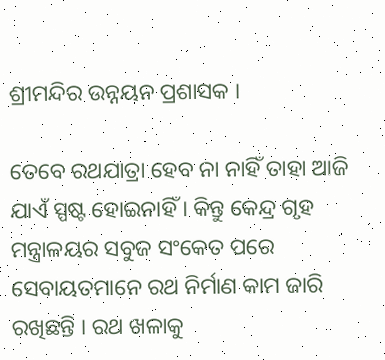ଶ୍ରୀମନ୍ଦିର ଉନ୍ନୟନ ପ୍ରଶାସକ ।

ତେବେ ରଥଯାତ୍ରା ହେବ ନା ନାହିଁ ତାହା ଆଜି ଯାଏଁ ସ୍ପଷ୍ଟ ହୋଇନାହିଁ । କିନ୍ତୁ କେନ୍ଦ୍ର ଗୃହ ମନ୍ତ୍ରାଳୟର ସବୁଜ ସଂକେତ ପରେ ସେବାୟତମାନେ ରଥ ନିର୍ମାଣ କାମ ଜାରି ରଖିଛନ୍ତି । ରଥ ଖଳାକୁ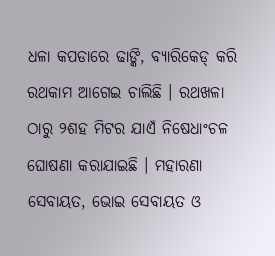ଧଳା କପଡାରେ ଢାଙ୍କି, ବ୍ୟାରିକେଡ୍ କରି ରଥକାମ ଆଗେଇ ଚାଲିଛି । ରଥଖଳା ଠାରୁ ୨ଶହ ମିଟର ଯାଏଁ ନିଷେଧାଂଚଳ ଘୋଷଣା କରାଯାଇଛି । ମହାରଣା ସେବାୟତ, ଭୋଇ ସେବାୟତ ଓ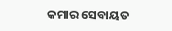କମାର ସେବାୟତ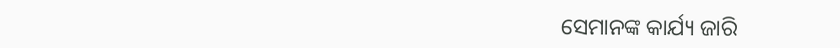ସେମାନଙ୍କ କାର୍ଯ୍ୟ ଜାରି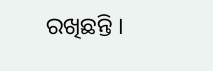ରଖିଛନ୍ତି ।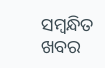ସମ୍ବନ୍ଧିତ ଖବର